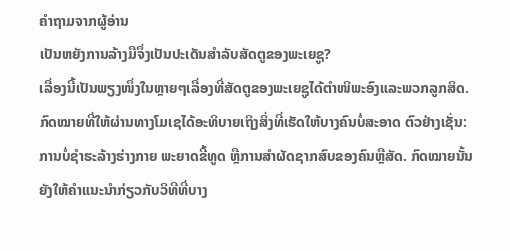ຄຳຖາມຈາກຜູ້ອ່ານ
ເປັນຫຍັງການລ້າງມືຈຶ່ງເປັນປະເດັນສຳລັບສັດຕູຂອງພະເຍຊູ?
ເລື່ອງນີ້ເປັນພຽງໜຶ່ງໃນຫຼາຍໆເລື່ອງທີ່ສັດຕູຂອງພະເຍຊູໄດ້ຕຳໜິພະອົງແລະພວກລູກສິດ. ກົດໝາຍທີ່ໃຫ້ຜ່ານທາງໂມເຊໄດ້ອະທິບາຍເຖິງສິ່ງທີ່ເຮັດໃຫ້ບາງຄົນບໍ່ສະອາດ ຕົວຢ່າງເຊັ່ນ: ການບໍ່ຊຳຮະລ້າງຮ່າງກາຍ ພະຍາດຂີ້ທູດ ຫຼືການສຳຜັດຊາກສົບຂອງຄົນຫຼືສັດ. ກົດໝາຍນັ້ນຍັງໃຫ້ຄຳແນະນຳກ່ຽວກັບວິທີທີ່ບາງ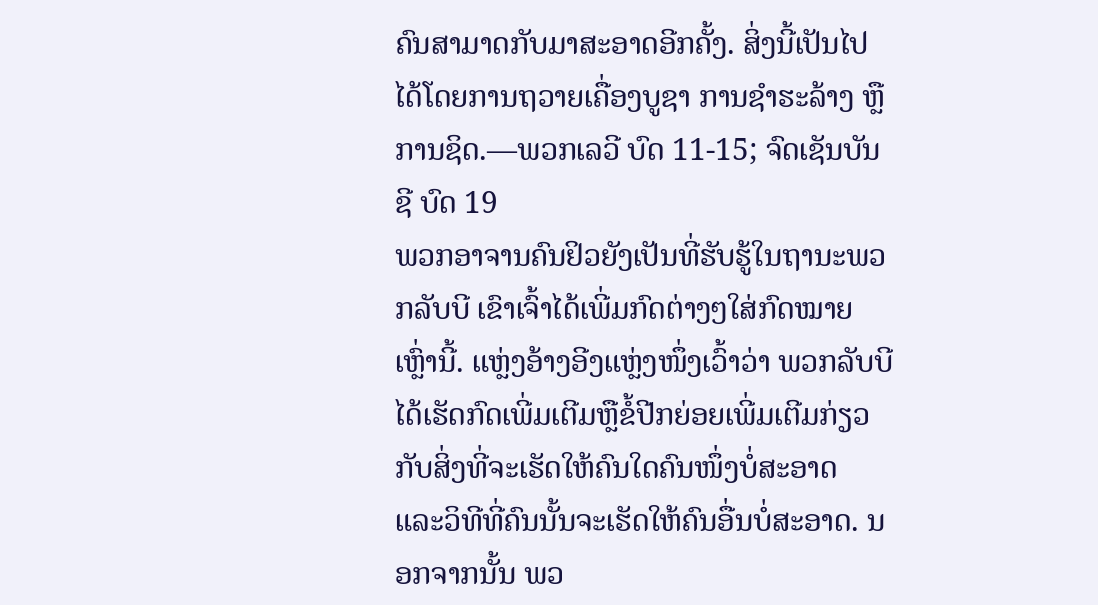ຄົນສາມາດກັບມາສະອາດອີກຄັ້ງ. ສິ່ງນີ້ເປັນໄປໄດ້ໂດຍການຖວາຍເຄື່ອງບູຊາ ການຊຳຮະລ້າງ ຫຼືການຊິດ.—ພວກເລວີ ບົດ 11-15; ຈົດເຊັນບັນຊີ ບົດ 19
ພວກອາຈານຄົນຢິວຍັງເປັນທີ່ຮັບຮູ້ໃນຖານະພວກລັບບີ ເຂົາເຈົ້າໄດ້ເພີ່ມກົດຕ່າງໆໃສ່ກົດໝາຍເຫຼົ່ານີ້. ແຫຼ່ງອ້າງອີງແຫຼ່ງໜຶ່ງເວົ້າວ່າ ພວກລັບບີໄດ້ເຮັດກົດເພີ່ມເຕີມຫຼືຂໍ້ປີກຍ່ອຍເພີ່ມເຕີມກ່ຽວກັບສິ່ງທີ່ຈະເຮັດໃຫ້ຄົນໃດຄົນໜຶ່ງບໍ່ສະອາດ ແລະວິທີທີ່ຄົນນັ້ນຈະເຮັດໃຫ້ຄົນອື່ນບໍ່ສະອາດ. ນອກຈາກນັ້ນ ພວ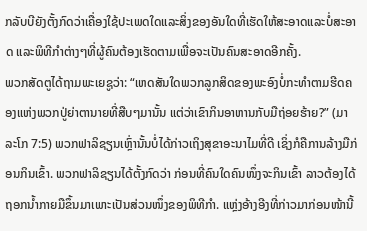ກລັບບີຍັງຕັ້ງກົດວ່າເຄື່ອງໃຊ້ປະເພດໃດແລະສິ່ງຂອງອັນໃດທີ່ເຮັດໃຫ້ສະອາດແລະບໍ່ສະອາດ ແລະພິທີກຳຕ່າງໆທີ່ຜູ້ຄົນຕ້ອງເຮັດຕາມເພື່ອຈະເປັນຄົນສະອາດອີກຄັ້ງ.
ພວກສັດຕູໄດ້ຖາມພະເຍຊູວ່າ: “ເຫດສັນໃດພວກລູກສິດຂອງພະອົງບໍ່ກະທຳຕາມຮີດຄອງແຫ່ງພວກປູ່ຍ່າຕານາຍທີ່ສືບໆມານັ້ນ ແຕ່ວ່າເຂົາກິນອາຫານກັບມືຖ່ອຍຮ້າຍ?” (ມາລະໂກ 7:5) ພວກຟາລິຊຽນເຫຼົ່ານັ້ນບໍ່ໄດ້ກ່າວເຖິງສຸຂາອະນາໄມທີ່ດີ ເຊິ່ງກໍຄືການລ້າງມືກ່ອນກິນເຂົ້າ. ພວກຟາລິຊຽນໄດ້ຕັ້ງກົດວ່າ ກ່ອນທີ່ຄົນໃດຄົນໜຶ່ງຈະກິນເຂົ້າ ລາວຕ້ອງໄດ້ຖອກນໍ້າກາຍມືຂຶ້ນມາເພາະເປັນສ່ວນໜຶ່ງຂອງພິທີກຳ. ແຫຼ່ງອ້າງອີງທີ່ກ່າວມາກ່ອນໜ້ານີ້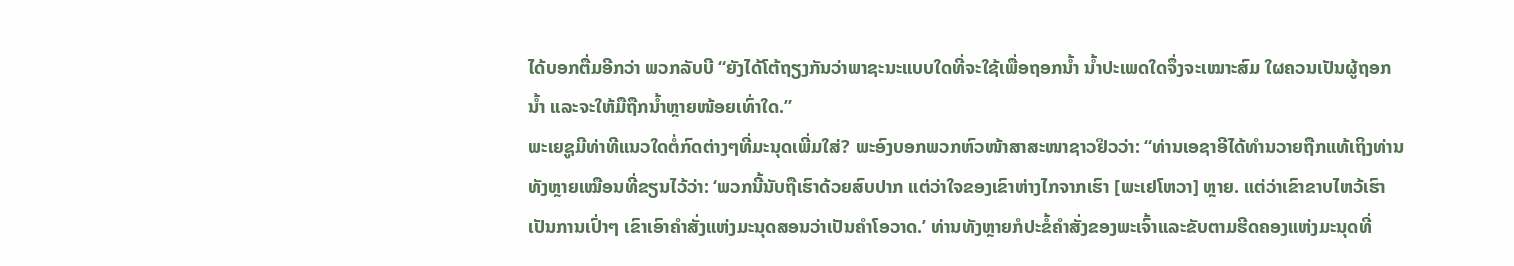ໄດ້ບອກຕື່ມອີກວ່າ ພວກລັບບີ “ຍັງໄດ້ໂຕ້ຖຽງກັນວ່າພາຊະນະແບບໃດທີ່ຈະໃຊ້ເພື່ອຖອກນໍ້າ ນໍ້າປະເພດໃດຈຶ່ງຈະເໝາະສົມ ໃຜຄວນເປັນຜູ້ຖອກນໍ້າ ແລະຈະໃຫ້ມືຖືກນໍ້າຫຼາຍໜ້ອຍເທົ່າໃດ.”
ພະເຍຊູມີທ່າທີແນວໃດຕໍ່ກົດຕ່າງໆທີ່ມະນຸດເພີ່ມໃສ່? ພະອົງບອກພວກຫົວໜ້າສາສະໜາຊາວຢິວວ່າ: “ທ່ານເອຊາອີໄດ້ທຳນວາຍຖືກແທ້ເຖິງທ່ານທັງຫຼາຍເໝືອນທີ່ຂຽນໄວ້ວ່າ: ‘ພວກນີ້ນັບຖືເຮົາດ້ວຍສົບປາກ ແຕ່ວ່າໃຈຂອງເຂົາຫ່າງໄກຈາກເຮົາ [ພະເຢໂຫວາ] ຫຼາຍ. ແຕ່ວ່າເຂົາຂາບໄຫວ້ເຮົາເປັນການເປົ່າໆ ເຂົາເອົາຄຳສັ່ງແຫ່ງມະນຸດສອນວ່າເປັນຄຳໂອວາດ.’ ທ່ານທັງຫຼາຍກໍປະຂໍ້ຄຳສັ່ງຂອງພະເຈົ້າແລະຂັບຕາມຮີດຄອງແຫ່ງມະນຸດທີ່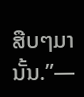ສືບໆມານັ້ນ.”—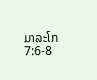ມາລະໂກ 7:6-8